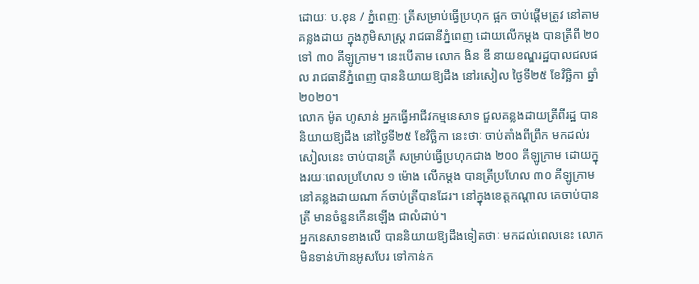ដោយៈ ប.ខុន / ភ្នំពេញៈ ត្រីសម្រាប់ធ្វើប្រហុក ផ្អក ចាប់ផ្តើមត្រូវ នៅតាមគន្លងដាយ ក្នុងភូមិសាស្ត្រ រាជធានីភ្នំពេញ ដោយលើកម្តង បានត្រីពី ២០ ទៅ ៣០ គីឡូក្រាម។ នេះបើតាម លោក ងិន ឌី នាយខណ្ឌរដ្ឋបាលជលផល រាជធានីភ្នំពេញ បាននិយាយឱ្យដឹង នៅរសៀល ថ្ងៃទី២៥ ខែវិច្ឆិកា ឆ្នាំ២០២០។
លោក ម៉ូត ហូសាន់ អ្នកធ្វើអាជីវកម្មនេសាទ ជួលគន្លងដាយត្រីពីរដ្ឋ បាននិយាយឱ្យដឹង នៅថ្ងៃទី២៥ ខែវិច្ឆិកា នេះថាៈ ចាប់តាំងពីព្រឹក មកដល់រសៀលនេះ ចាប់បានត្រី សម្រាប់ធ្វើប្រហុកជាង ២០០ គីឡូក្រាម ដោយក្នុងរយៈពេលប្រហែល ១ ម៉ោង លើកម្តង បានត្រីប្រហែល ៣០ គីឡូក្រាម នៅគន្លងដាយណា ក៍ចាប់ត្រីបានដែរ។ នៅក្នុងខេត្តកណ្តាល គេចាប់បានត្រី មានចំនួនកើនឡើង ជាលំដាប់។
អ្នកនេសាទខាងលើ បាននិយាយឱ្យដឹងទៀតថាៈ មកដល់ពេលនេះ លោកមិនទាន់ហ៊ានអូសបែរ ទៅកាន់ក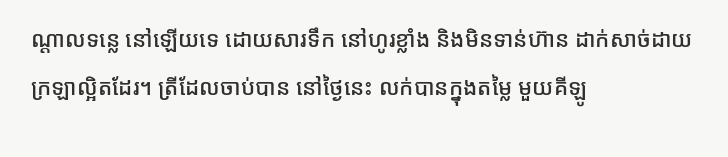ណ្តាលទន្លេ នៅឡើយទេ ដោយសារទឹក នៅហូរខ្លាំង និងមិនទាន់ហ៊ាន ដាក់សាច់ដាយ ក្រឡាល្អិតដែរ។ ត្រីដែលចាប់បាន នៅថ្ងៃនេះ លក់បានក្នុងតម្លៃ មួយគីឡូ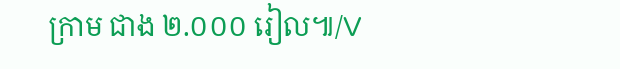ក្រាម ជាង ២.០០០ រៀល៕/V